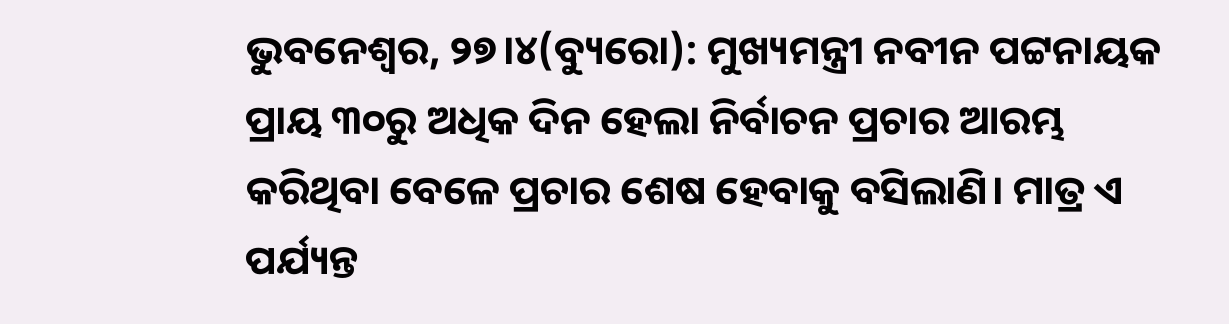ଭୁବନେଶ୍ୱର, ୨୭।୪(ବ୍ୟୁରୋ): ମୁଖ୍ୟମନ୍ତ୍ରୀ ନବୀନ ପଟ୍ଟନାୟକ ପ୍ରାୟ ୩୦ରୁ ଅଧିକ ଦିନ ହେଲା ନିର୍ବାଚନ ପ୍ରଚାର ଆରମ୍ଭ କରିଥିବା ବେଳେ ପ୍ରଚାର ଶେଷ ହେବାକୁ ବସିଲାଣି। ମାତ୍ର ଏ ପର୍ଯ୍ୟନ୍ତ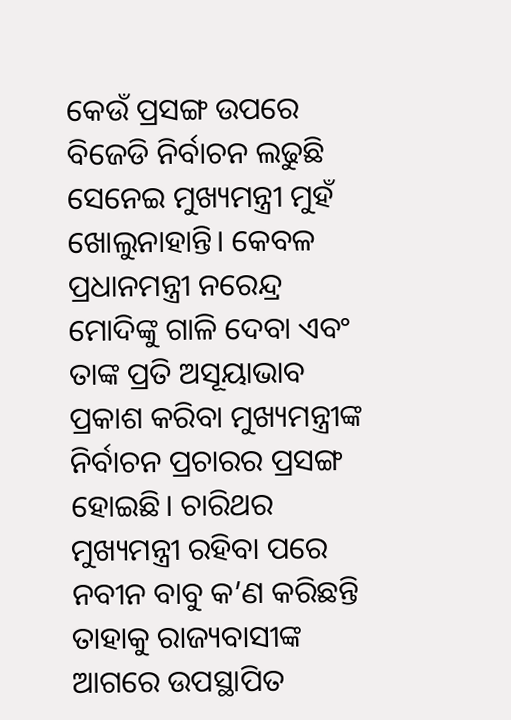କେଉଁ ପ୍ରସଙ୍ଗ ଉପରେ ବିଜେଡି ନିର୍ବାଚନ ଲଢୁଛି ସେନେଇ ମୁଖ୍ୟମନ୍ତ୍ରୀ ମୁହଁ ଖୋଲୁନାହାନ୍ତି। କେବଳ ପ୍ରଧାନମନ୍ତ୍ରୀ ନରେନ୍ଦ୍ର ମୋଦିଙ୍କୁ ଗାଳି ଦେବା ଏବଂ ତାଙ୍କ ପ୍ରତି ଅସୂୟାଭାବ ପ୍ରକାଶ କରିବା ମୁଖ୍ୟମନ୍ତ୍ରୀଙ୍କ ନିର୍ବାଚନ ପ୍ରଚାରର ପ୍ରସଙ୍ଗ ହୋଇଛି। ଚାରିଥର ମୁଖ୍ୟମନ୍ତ୍ରୀ ରହିବା ପରେ ନବୀନ ବାବୁ କ’ଣ କରିଛନ୍ତି ତାହାକୁ ରାଜ୍ୟବାସୀଙ୍କ ଆଗରେ ଉପସ୍ଥାପିତ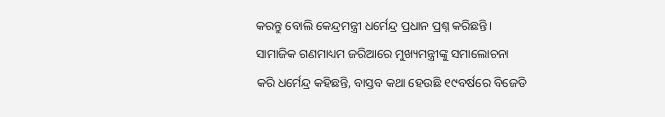କରନ୍ତୁ ବୋଲି କେନ୍ଦ୍ରମନ୍ତ୍ରୀ ଧର୍ମେନ୍ଦ୍ର ପ୍ରଧାନ ପ୍ରଶ୍ନ କରିଛନ୍ତି। ସାମାଜିକ ଗଣମାଧ୍ୟମ ଜରିଆରେ ମୁଖ୍ୟମନ୍ତ୍ରୀଙ୍କୁ ସମାଲୋଚନା କରି ଧର୍ମେନ୍ଦ୍ର କହିଛନ୍ତି, ବାସ୍ତବ କଥା ହେଉଛି ୧୯ବର୍ଷରେ ବିଜେଡି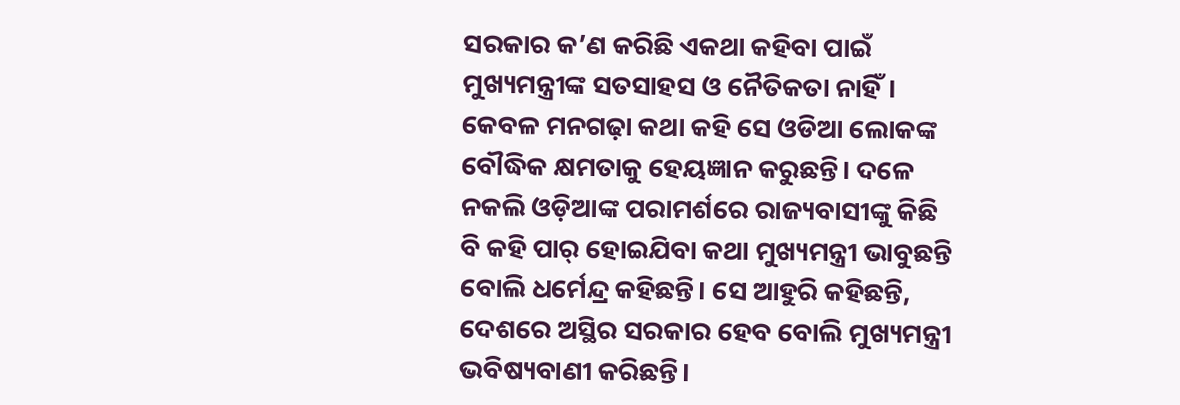ସରକାର କ’ଣ କରିଛି ଏକଥା କହିବା ପାଇଁ ମୁଖ୍ୟମନ୍ତ୍ରୀଙ୍କ ସତସାହସ ଓ ନୈତିକତା ନାହିଁ। କେବଳ ମନଗଢ଼ା କଥା କହି ସେ ଓଡିଆ ଲୋକଙ୍କ ବୌଦ୍ଧିକ କ୍ଷମତାକୁ ହେୟଜ୍ଞାନ କରୁଛନ୍ତି। ଦଳେ ନକଲି ଓଡ଼ିଆଙ୍କ ପରାମର୍ଶରେ ରାଜ୍ୟବାସୀଙ୍କୁ କିଛି ବି କହି ପାର୍ ହୋଇଯିବା କଥା ମୁଖ୍ୟମନ୍ତ୍ରୀ ଭାବୁଛନ୍ତି ବୋଲି ଧର୍ମେନ୍ଦ୍ର କହିଛନ୍ତି। ସେ ଆହୁରି କହିଛନ୍ତି, ଦେଶରେ ଅସ୍ଥିର ସରକାର ହେବ ବୋଲି ମୁଖ୍ୟମନ୍ତ୍ରୀ ଭବିଷ୍ୟବାଣୀ କରିଛନ୍ତି।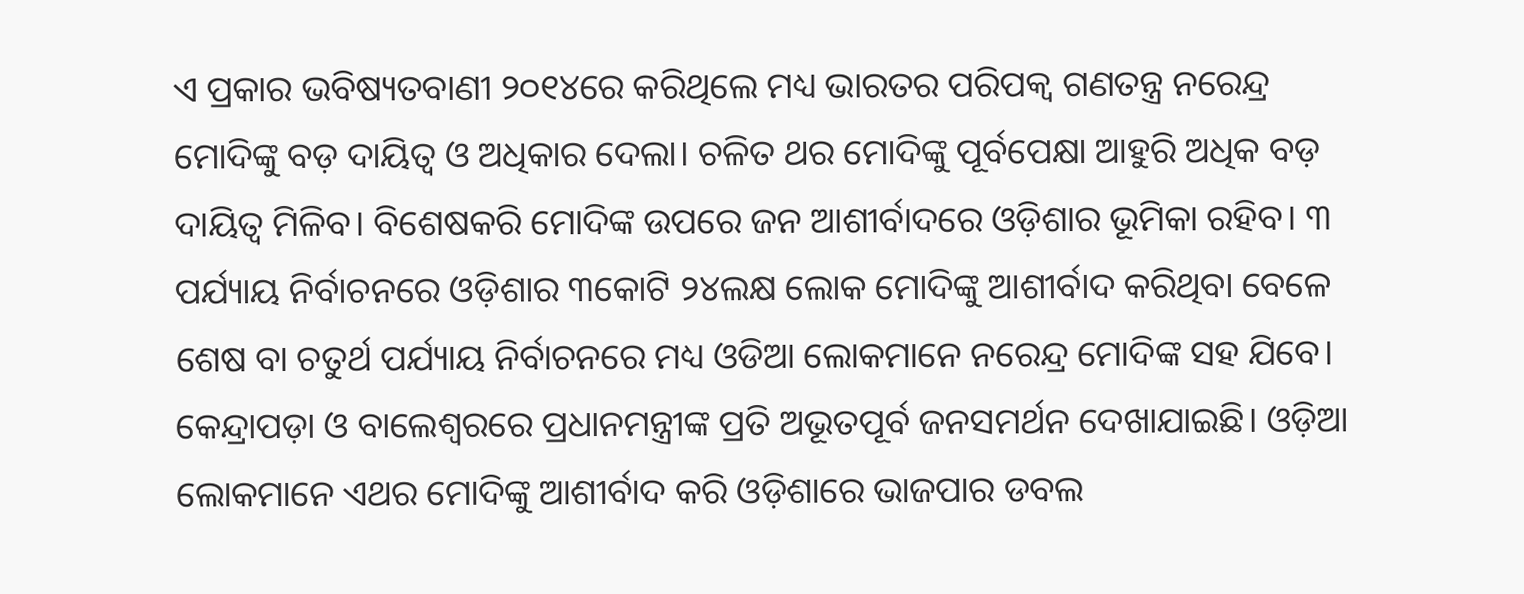ଏ ପ୍ରକାର ଭବିଷ୍ୟତବାଣୀ ୨୦୧୪ରେ କରିଥିଲେ ମଧ୍ୟ ଭାରତର ପରିପକ୍ୱ ଗଣତନ୍ତ୍ର ନରେନ୍ଦ୍ର ମୋଦିଙ୍କୁ ବଡ଼ ଦାୟିତ୍ୱ ଓ ଅଧିକାର ଦେଲା। ଚଳିତ ଥର ମୋଦିଙ୍କୁ ପୂର୍ବପେକ୍ଷା ଆହୁରି ଅଧିକ ବଡ଼ ଦାୟିତ୍ୱ ମିଳିବ। ବିଶେଷକରି ମୋଦିଙ୍କ ଉପରେ ଜନ ଆଶୀର୍ବାଦରେ ଓଡ଼ିଶାର ଭୂମିକା ରହିବ। ୩ ପର୍ଯ୍ୟାୟ ନିର୍ବାଚନରେ ଓଡ଼ିଶାର ୩କୋଟି ୨୪ଲକ୍ଷ ଲୋକ ମୋଦିଙ୍କୁ ଆଶୀର୍ବାଦ କରିଥିବା ବେଳେ ଶେଷ ବା ଚତୁର୍ଥ ପର୍ଯ୍ୟାୟ ନିର୍ବାଚନରେ ମଧ୍ୟ ଓଡିଆ ଲୋକମାନେ ନରେନ୍ଦ୍ର ମୋଦିଙ୍କ ସହ ଯିବେ। କେନ୍ଦ୍ରାପଡ଼ା ଓ ବାଲେଶ୍ୱରରେ ପ୍ରଧାନମନ୍ତ୍ରୀଙ୍କ ପ୍ରତି ଅଭୂତପୂର୍ବ ଜନସମର୍ଥନ ଦେଖାଯାଇଛି। ଓଡ଼ିଆ ଲୋକମାନେ ଏଥର ମୋଦିଙ୍କୁ ଆଶୀର୍ବାଦ କରି ଓଡ଼ିଶାରେ ଭାଜପାର ଡବଲ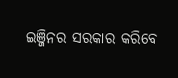ଇଞ୍ଜିନର ସରକାର କରିବେ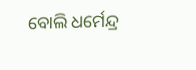ବୋଲି ଧର୍ମେନ୍ଦ୍ର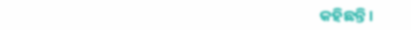କହିଛନ୍ତି।